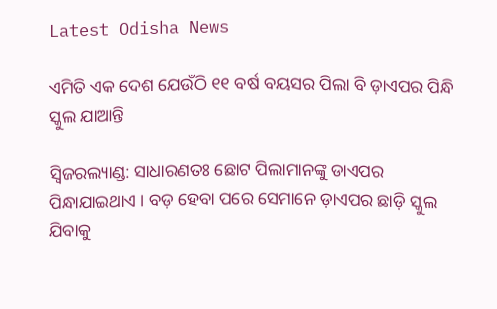Latest Odisha News

ଏମିତି ଏକ ଦେଶ ଯେଉଁଠି ୧୧ ବର୍ଷ ବୟସର ପିଲା ବି ଡ଼ାଏପର ପିନ୍ଧି ସ୍କୁଲ ଯାଆନ୍ତି

ସ୍ୱିଜରଲ୍ୟାଣ୍ଡ: ସାଧାରଣତଃ ଛୋଟ ପିଲାମାନଙ୍କୁ ଡାଏପର ପିନ୍ଧାଯାଇଥାଏ । ବଡ଼ ହେବା ପରେ ସେମାନେ ଡ଼ାଏପର ଛାଡ଼ି ସ୍କୁଲ ଯିବାକୁ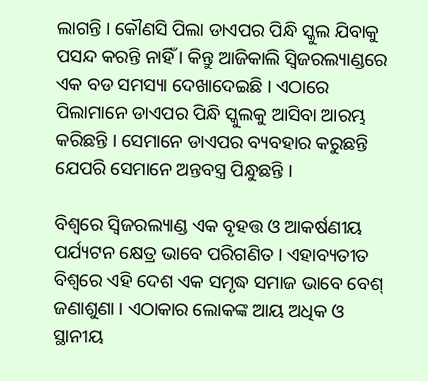ଲାଗନ୍ତି । କୌଣସି ପିଲା ଡାଏପର ପିନ୍ଧି ସ୍କୁଲ ଯିବାକୁ ପସନ୍ଦ କରନ୍ତି ନାହିଁ । କିନ୍ତୁ ଆଜିକାଲି ସ୍ୱିଜରଲ୍ୟାଣ୍ଡରେ ଏକ ବଡ ସମସ୍ୟା ଦେଖାଦେଇଛି । ଏଠାରେ ପିଲାମାନେ ଡାଏପର ପିନ୍ଧି ସ୍କୁଲକୁ ଆସିବା ଆରମ୍ଭ କରିଛନ୍ତି । ସେମାନେ ଡାଏପର ବ୍ୟବହାର କରୁଛନ୍ତି ଯେପରି ସେମାନେ ଅନ୍ତବସ୍ତ୍ର ପିନ୍ଧୁଛନ୍ତି ।

ବିଶ୍ୱରେ ସ୍ୱିଜରଲ୍ୟାଣ୍ଡ ଏକ ବୃହତ୍ତ ଓ ଆକର୍ଷଣୀୟ ପର୍ଯ୍ୟଟନ କ୍ଷେତ୍ର ଭାବେ ପରିଗଣିତ । ଏହାବ୍ୟତୀତ ବିଶ୍ୱରେ ଏହି ଦେଶ ଏକ ସମୃଦ୍ଧ ସମାଜ ଭାବେ ବେଶ୍ ଜଣାଶୁଣା । ଏଠାକାର ଲୋକଙ୍କ ଆୟ ଅଧିକ ଓ ସ୍ଥାନୀୟ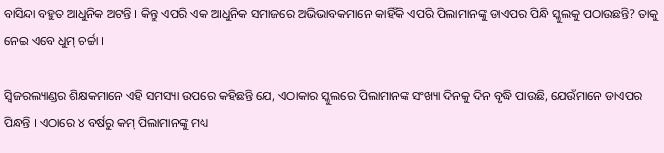ବାସିନ୍ଦା ବହୁତ ଆଧୁନିକ ଅଟନ୍ତି । କିନ୍ତୁ ଏପରି ଏକ ଆଧୁନିକ ସମାଜରେ ଅଭିଭାବକମାନେ କାହିଁକି ଏପରି ପିଲାମାନଙ୍କୁ ଡାଏପର ପିନ୍ଧି ସ୍କୁଲକୁ ପଠାଉଛନ୍ତି? ତାକୁ ନେଇ ଏବେ ଧୁମ୍ ଚର୍ଚ୍ଚା ।

ସ୍ୱିଜରଲ୍ୟାଣ୍ଡର ଶିକ୍ଷକମାନେ ଏହି ସମସ୍ୟା ଉପରେ କହିଛନ୍ତି ଯେ, ଏଠାକାର ସ୍କୁଲରେ ପିଲାମାନଙ୍କ ସଂଖ୍ୟା ଦିନକୁ ଦିନ ବୃଦ୍ଧି ପାଉଛି, ଯେଉଁମାନେ ଡାଏପର ପିନ୍ଧନ୍ତି । ଏଠାରେ ୪ ବର୍ଷରୁ କମ୍ ପିଲାମାନଙ୍କୁ ମଧ୍ୟ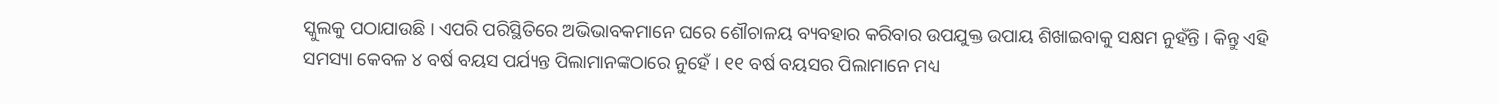ସ୍କୁଲକୁ ପଠାଯାଉଛି । ଏପରି ପରିସ୍ଥିତିରେ ଅଭିଭାବକମାନେ ଘରେ ଶୌଚାଳୟ ବ୍ୟବହାର କରିବାର ଉପଯୁକ୍ତ ଉପାୟ ଶିଖାଇବାକୁ ସକ୍ଷମ ନୁହଁନ୍ତି । କିନ୍ତୁ ଏହି ସମସ୍ୟା କେବଳ ୪ ବର୍ଷ ବୟସ ପର୍ଯ୍ୟନ୍ତ ପିଲାମାନଙ୍କଠାରେ ନୁହେଁ । ୧୧ ବର୍ଷ ବୟସର ପିଲାମାନେ ମଧ୍ୟ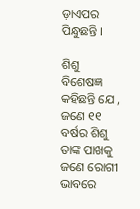ଡ଼ାଏପର ପିନ୍ଧୁଛନ୍ତି ।

ଶିଶୁ ବିଶେଷଜ୍ଞ କହିଛନ୍ତି ଯେ , ଜଣେ ୧୧ ବର୍ଷର ଶିଶୁ ତାଙ୍କ ପାଖକୁ ଜଣେ ରୋଗୀ ଭାବରେ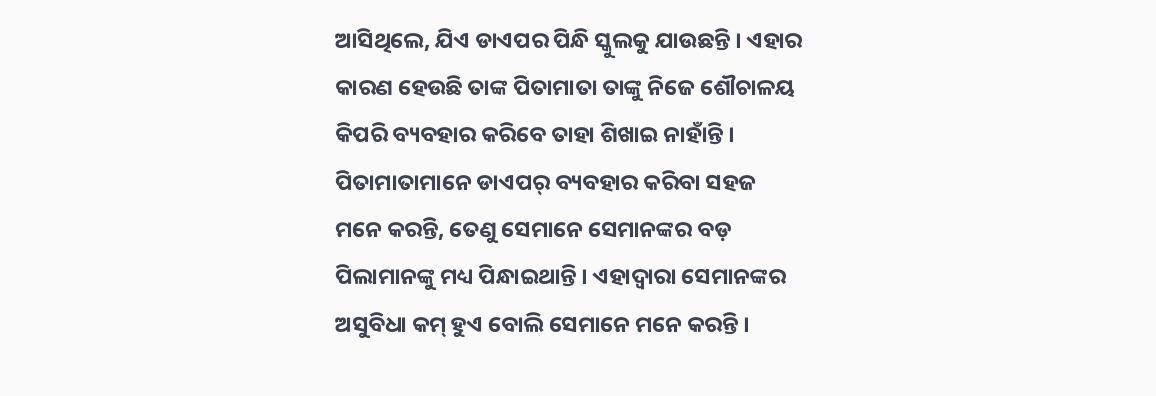ଆସିଥିଲେ, ଯିଏ ଡାଏପର ପିନ୍ଧି ସ୍କୁଲକୁ ଯାଉଛନ୍ତି । ଏହାର କାରଣ ହେଉଛି ତାଙ୍କ ପିତାମାତା ତାଙ୍କୁ ନିଜେ ଶୌଚାଳୟ କିପରି ବ୍ୟବହାର କରିବେ ତାହା ଶିଖାଇ ନାହାଁନ୍ତି । ପିତାମାତାମାନେ ଡାଏପର୍ ବ୍ୟବହାର କରିବା ସହଜ ମନେ କରନ୍ତି, ତେଣୁ ସେମାନେ ସେମାନଙ୍କର ବଡ଼ ପିଲାମାନଙ୍କୁ ମଧ୍ୟ ପିନ୍ଧାଇଥାନ୍ତି । ଏହାଦ୍ୱାରା ସେମାନଙ୍କର ଅସୁବିଧା କମ୍ ହୁଏ ବୋଲି ସେମାନେ ମନେ କରନ୍ତି ।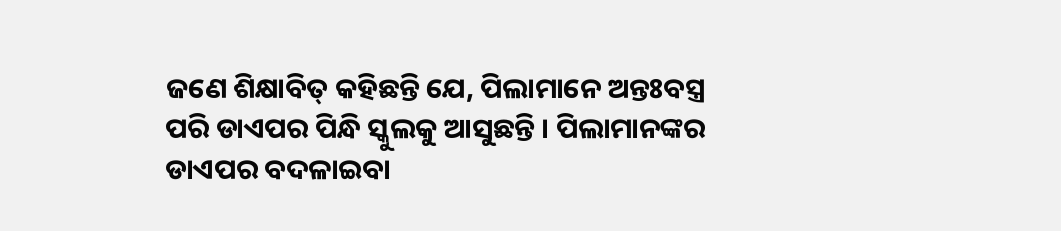ଜଣେ ଶିକ୍ଷାବିତ୍ କହିଛନ୍ତି ଯେ, ପିଲାମାନେ ଅନ୍ତଃବସ୍ତ୍ର ପରି ଡାଏପର ପିନ୍ଧି ସ୍କୁଲକୁ ଆସୁଛନ୍ତି । ପିଲାମାନଙ୍କର ଡାଏପର ବଦଳାଇବା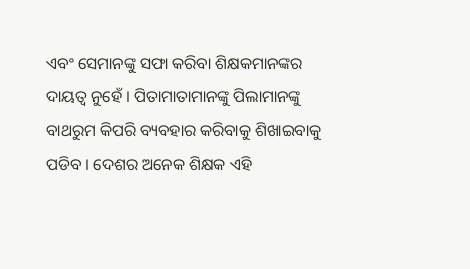ଏବଂ ସେମାନଙ୍କୁ ସଫା କରିବା ଶିକ୍ଷକମାନଙ୍କର ଦାୟତ୍ୱ ନୁହେଁ । ପିତାମାତାମାନଙ୍କୁ ପିଲାମାନଙ୍କୁ ବାଥରୁମ କିପରି ବ୍ୟବହାର କରିବାକୁ ଶିଖାଇବାକୁ ପଡିବ । ଦେଶର ଅନେକ ଶିକ୍ଷକ ଏହି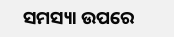ସମସ୍ୟା ଉପରେ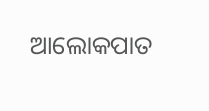ଆଲୋକପାତ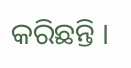କରିଛନ୍ତି ।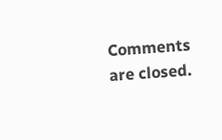Comments are closed.